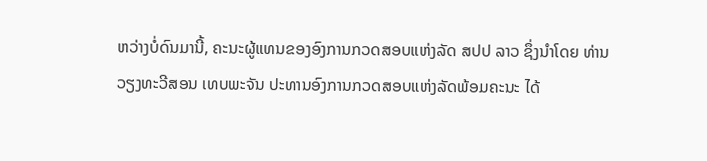ຫວ່າງບໍ່ດົນມານີ້, ຄະນະຜູ້ແທນຂອງອົງການກວດສອບແຫ່ງລັດ ສປປ ລາວ ຊຶ່ງນໍາໂດຍ ທ່ານ ວຽງທະວີສອນ ເທບພະຈັນ ປະທານອົງການກວດສອບແຫ່ງລັດພ້ອມຄະນະ ໄດ້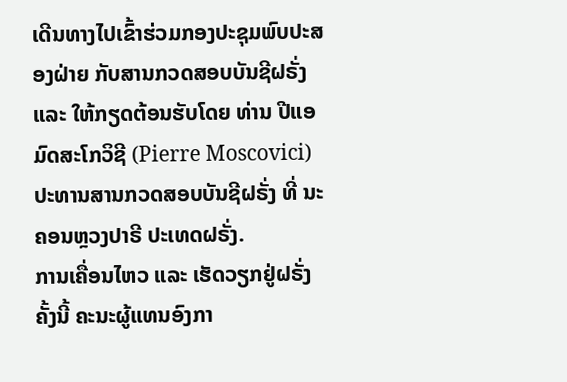ເດີນທາງໄປເຂົ້າຮ່ວມກອງປະຊຸມພົບປະສອງຝ່າຍ ກັບສານກວດສອບບັນຊີຝຣັ່ງ ແລະ ໃຫ້ກຽດຕ້ອນຮັບໂດຍ ທ່ານ ປີແອ ມົດສະໂກວິຊີ (Pierre Moscovici) ປະທານສານກວດສອບບັນຊີຝຣັ່ງ ທີ່ ນະຄອນຫຼວງປາຣີ ປະເທດຝຣັ່ງ.
ການເຄື່ອນໄຫວ ແລະ ເຮັດວຽກຢູ່ຝຣັ່ງຄັ້ງນີ້ ຄະນະຜູ້ແທນອົງກາ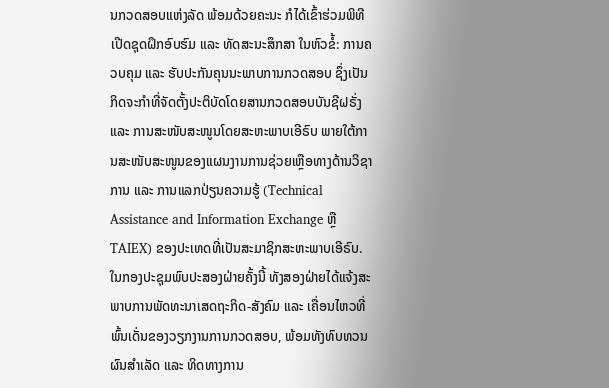ນກວດສອບແຫ່ງລັດ ພ້ອມດ້ວຍຄະນະ ກໍໄດ້ເຂົ້າຮ່ວມພິທີເປີດຊຸດຝຶກອົບຮົມ ແລະ ທັດສະນະສຶກສາ ໃນຫົວຂໍ້: ການຄວບຄຸມ ແລະ ຮັບປະກັນຄຸນນະພາບການກວດສອບ ຊຶ່ງເປັນກິດຈະກໍາທີ່ຈັດຕັ້ງປະຕິບັດໂດຍສານກວດສອບບັນຊີຝຣັ່ງ ແລະ ການສະໜັບສະໜູນໂດຍສະຫະພາບເອີຣົບ ພາຍໃຕ້ການສະໜັບສະໜູນຂອງແຜນງານການຊ່ວຍເຫຼືອທາງດ້ານວິຊາການ ແລະ ການແລກປ່ຽນຄວາມຮູ້ (Technical Assistance and Information Exchange ຫຼື TAIEX) ຂອງປະເທດທີ່ເປັນສະມາຊິກສະຫະພາບເອີຣົບ.
ໃນກອງປະຊຸມພົບປະສອງຝ່າຍຄັ້ງນີ້ ທັງສອງຝ່າຍໄດ້ແຈ້ງສະພາບການພັດທະນາເສດຖະກິດ-ສັງຄົມ ແລະ ເຄື່ອນໄຫວທີ່ພົ້ນເດັ່ນຂອງວຽກງານການກວດສອບ, ພ້ອມທັງທົບທວນຜົນສໍາເລັດ ແລະ ທິດທາງການ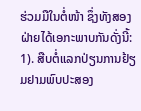ຮ່ວມມືໃນຕໍ່ໜ້າ ຊຶ່ງທັງສອງຝ່າຍໄດ້ເອກະພາບກັນດັ່ງນີ້: 1). ສືບຕໍ່ແລກປ່ຽນການຢ້ຽມຢາມພົບປະສອງ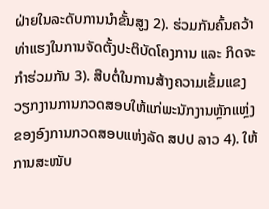ຝ່າຍໃນລະດັບການນໍາຂັ້ນສູງ 2). ຮ່ວມກັນຄົ້ນຄວ້າທ່າແຮງໃນການຈັດຕັ້ງປະຕິບັດໂຄງການ ແລະ ກິດຈະກໍາຮ່ວມກັນ 3). ສືບຕໍ່ໃນການສ້າງຄວາມເຂັ້ມແຂງ ວຽກງານການກວດສອບໃຫ້ແກ່ພະນັກງານຫຼັກແຫຼ່ງຂອງອົງການກວດສອບແຫ່ງລັດ ສປປ ລາວ 4). ໃຫ້ການສະໜັບ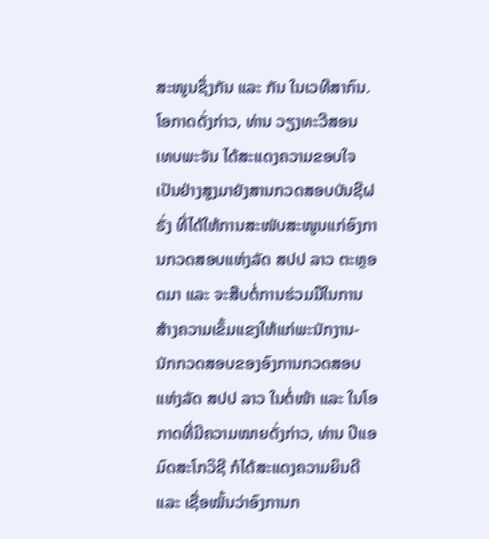ສະໜູນຊຶ່ງກັນ ແລະ ກັນ ໃນເວທີສາກົນ.
ໂອກາດດັ່ງກ່າວ, ທ່ານ ວຽງທະວີສອນ ເທບພະຈັນ ໄດ້ສະແດງຄວາມຂອບໃຈເປັນຢ່າງສູງມາຍັງສານກວດສອບບັນຊີຝຣັ່ງ ທີ່ໄດ້ໃຫ້ການສະໜັບສະໜູນແກ່ອົງການກວດສອບແຫ່ງລັດ ສປປ ລາວ ຕະຫຼອດມາ ແລະ ຈະສືບຕໍ່ການຮ່ວມມືໃນການສ້າງຄວາມເຂັ້ມແຂງໃຫ້ແກ່ພະນັກງານ-ນັກກວດສອບຂອງອົງການກວດສອບແຫ່ງລັດ ສປປ ລາວ ໃນຕໍ່ໜ້າ ແລະ ໃນໂອກາດທີ່ມີຄວາມໝາຍດັ່ງກ່າວ, ທ່ານ ປີແອ ມົດສະໂກວິຊີ ກໍໄດ້ສະແດງຄວາມຍິນດີ ແລະ ເຊື່ອໝັ້ນວ່າອົງການກ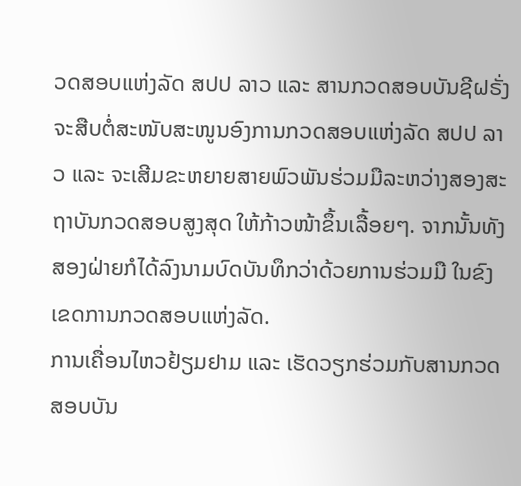ວດສອບແຫ່ງລັດ ສປປ ລາວ ແລະ ສານກວດສອບບັນຊີຝຣັ່ງ ຈະສືບຕໍ່ສະໜັບສະໜູນອົງການກວດສອບແຫ່ງລັດ ສປປ ລາວ ແລະ ຈະເສີມຂະຫຍາຍສາຍພົວພັນຮ່ວມມືລະຫວ່າງສອງສະຖາບັນກວດສອບສູງສຸດ ໃຫ້ກ້າວໜ້າຂຶ້ນເລື້ອຍໆ. ຈາກນັ້ນທັງສອງຝ່າຍກໍໄດ້ລົງນາມບົດບັນທຶກວ່າດ້ວຍການຮ່ວມມື ໃນຂົງເຂດການກວດສອບແຫ່ງລັດ.
ການເຄື່ອນໄຫວຢ້ຽມຢາມ ແລະ ເຮັດວຽກຮ່ວມກັບສານກວດສອບບັນ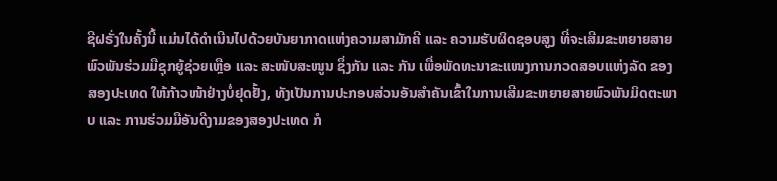ຊີຝຣັ່ງໃນຄັ້ງນີ້ ແມ່ນໄດ້ດໍາເນີນໄປດ້ວຍບັນຍາກາດແຫ່ງຄວາມສາມັກຄີ ແລະ ຄວາມຮັບຜິດຊອບສູງ ທີ່ຈະເສີມຂະຫຍາຍສາຍພົວພັນຮ່ວມມືຊຸກຍູ້ຊ່ວຍເຫຼືອ ແລະ ສະໜັບສະໜູນ ຊຶ່ງກັນ ແລະ ກັນ ເພື່ອພັດທະນາຂະແໜງການກວດສອບແຫ່ງລັດ ຂອງສອງປະເທດ ໃຫ້ກ້າວໜ້າຢ່າງບໍ່ຢຸດຢັ້ງ, ທັງເປັນການປະກອບສ່ວນອັນສຳຄັນເຂົ້າໃນການເສີມຂະຫຍາຍສາຍພົວພັນມິດຕະພາບ ແລະ ການຮ່ວມມືອັນດີງາມຂອງສອງປະເທດ ກໍ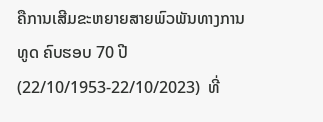ຄືການເສີມຂະຫຍາຍສາຍພົວພັນທາງການທູດ ຄົບຮອບ 70 ປີ (22/10/1953-22/10/2023)  ທີ່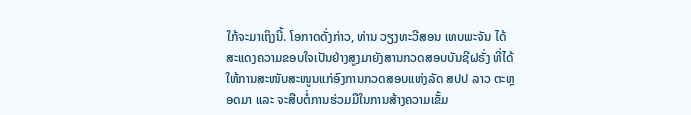ໃກ້ຈະມາເຖິງນີ້. ໂອກາດດັ່ງກ່າວ, ທ່ານ ວຽງທະວີສອນ ເທບພະຈັນ ໄດ້ສະແດງຄວາມຂອບໃຈເປັນຢ່າງສູງມາຍັງສານກວດສອບບັນຊີຝຣັ່ງ ທີ່ໄດ້ໃຫ້ການສະໜັບສະໜູນແກ່ອົງການກວດສອບແຫ່ງລັດ ສປປ ລາວ ຕະຫຼອດມາ ແລະ ຈະສືບຕໍ່ການຮ່ວມມືໃນການສ້າງຄວາມເຂັ້ມ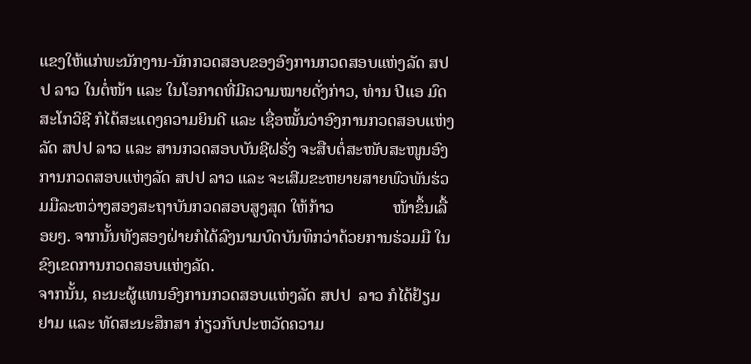ແຂງໃຫ້ແກ່ພະນັກງານ-ນັກກວດສອບຂອງອົງການກວດສອບແຫ່ງລັດ ສປປ ລາວ ໃນຕໍ່ໜ້າ ແລະ ໃນໂອກາດທີ່ມີຄວາມໝາຍດັ່ງກ່າວ, ທ່ານ ປີແອ ມົດສະໂກວິຊີ ກໍໄດ້ສະແດງຄວາມຍິນດີ ແລະ ເຊື່ອໝັ້ນວ່າອົງການກວດສອບແຫ່ງລັດ ສປປ ລາວ ແລະ ສານກວດສອບບັນຊີຝຣັ່ງ ຈະສືບຕໍ່ສະໜັບສະໜູນອົງການກວດສອບແຫ່ງລັດ ສປປ ລາວ ແລະ ຈະເສີມຂະຫຍາຍສາຍພົວພັນຮ່ວມມືລະຫວ່າງສອງສະຖາບັນກວດສອບສູງສຸດ ໃຫ້ກ້າວ              ໜ້າຂຶ້ນເລື້ອຍໆ. ຈາກນັ້ນທັງສອງຝ່າຍກໍໄດ້ລົງນາມບົດບັນທຶກວ່າດ້ວຍການຮ່ວມມື ໃນຂົງເຂດການກວດສອບແຫ່ງລັດ.
ຈາກນັ້ນ, ຄະນະຜູ້ແທນອົງການກວດສອບແຫ່ງລັດ ສປປ  ລາວ ກໍໄດ້ຢ້ຽມຢາມ ແລະ ທັດສະນະສຶກສາ ກ່ຽວກັບປະຫວັດຄວາມ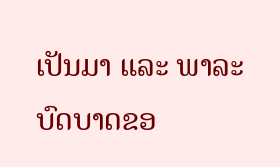ເປັນມາ ແລະ ພາລະບົດບາດຂອ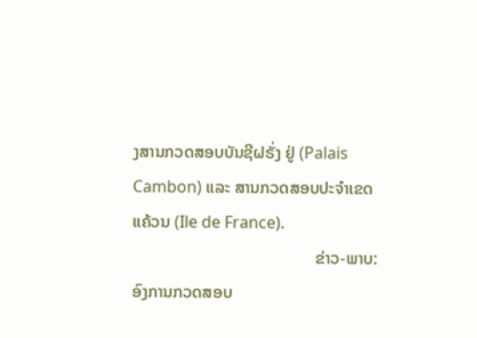ງສານກວດສອບບັນຊີຝຣັ່ງ ຢູ່ (Palais Cambon) ແລະ ສານກວດສອບປະຈໍາເຂດແຄ້ວນ (Ile de France).
                                            ຂ່າວ-ພາບ: ອົງການກວດສອບ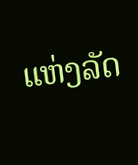ແຫ່ງລັດ